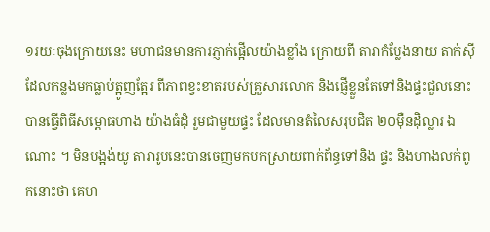១រយៈចុងក្រោយនេះ មហាជនមានការភ្ញាក់ផ្អើលយ៉ាងខ្លាំង ក្រោយពី តារាកំប្លែងនាយ តាក់សុី ដែលកន្លងមកធ្លាប់ត្អូញត្អែរ ពីភាពខ្វះខាតរបស់គ្រួសារលោក និងផ្ញើខ្លួនតែទៅនិងផ្ទះជួលនោះ បានធ្វើពិធីសម្ពោធហាង យ៉ាងធំដុំ រួមជាមួយផ្ទះ ដែលមានតំលៃសរុបជិត ២០មុឺនដុិល្លារ ឯណោះ ។ មិនបង្អង់យូ តារារូបនេះបានចេញមកបកស្រាយពាក់ព័ន្ធទៅនិង ផ្ទះ និងហាងលក់ពូកនោះថា គេហ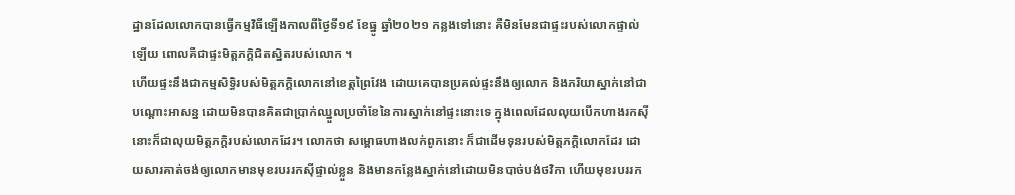ដ្ឋានដែលលោកបានធ្វើកម្មវិធីឡើងកាលពីថ្ងៃទី១៩ ខែធ្នូ ឆ្នាំ២០២១ កន្លងទៅនោះ គឺមិនមែនជាផ្ទះរបស់លោកផ្ទាល់ឡើយ ពោលគឺជាផ្ទះមិត្តភក្តិជិតស្និតរបស់លោក ។
ហើយផ្ទះនឹងជាកម្មសិទ្ធិរបស់មិត្តភក្តិលោកនៅខេត្តព្រៃវែង ដោយគេបានប្រគល់ផ្ទះនឹងឲ្យលោក និងភរិយាស្នាក់នៅជាបណ្តោះអាសន្ន ដោយមិនបានគិតជាប្រាក់ឈ្នួលប្រចាំខែនៃការស្នាក់នៅផ្ទះនោះទេ ក្នុងពេលដែលលុយបើកហាងរកស៊ីនោះក៏ជាលុយមិត្តភក្តិរបស់លោកដែរ។ លោកថា សម្ពោធហាងលក់ពូកនោះ ក៏ជាដើមទុនរបស់មិត្តភក្តិលោកដែរ ដោយសារគាត់ចង់ឲ្យលោកមានមុខរបររកស៊ីផ្ទាល់ខ្លួន និងមានកន្លែងស្នាក់នៅដោយមិនបាច់បង់ថវិកា ហើយមុខរបររក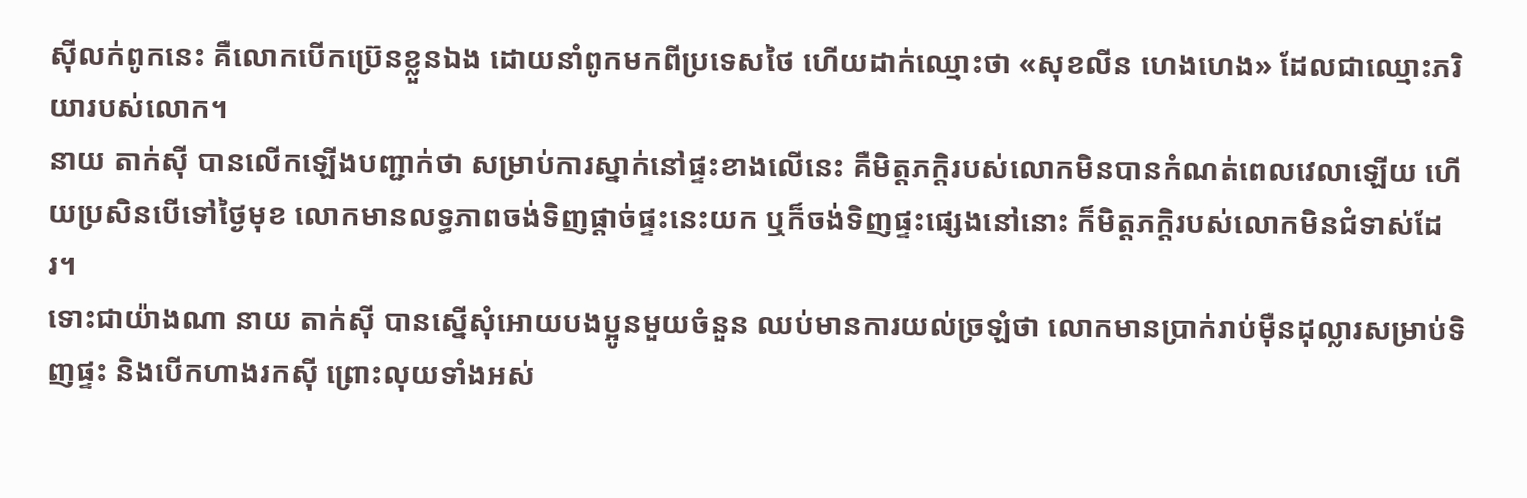ស៊ីលក់ពូកនេះ គឺលោកបើកប្រ៊េនខ្លួនឯង ដោយនាំពូកមកពីប្រទេសថៃ ហើយដាក់ឈ្មោះថា «សុខលីន ហេងហេង» ដែលជាឈ្មោះភរិយារបស់លោក។
នាយ តាក់ស៊ី បានលើកឡើងបញ្ជាក់ថា សម្រាប់ការស្នាក់នៅផ្ទះខាងលើនេះ គឺមិត្តភក្តិរបស់លោកមិនបានកំណត់ពេលវេលាឡើយ ហើយប្រសិនបើទៅថ្ងៃមុខ លោកមានលទ្ធភាពចង់ទិញផ្តាច់ផ្ទះនេះយក ឬក៏ចង់ទិញផ្ទះផ្សេងនៅនោះ ក៏មិត្តភក្តិរបស់លោកមិនជំទាស់ដែរ។
ទោះជាយ៉ាងណា នាយ តាក់ស៊ី បានស្នើសុំអោយបងប្អូនមួយចំនួន ឈប់មានការយល់ច្រឡំថា លោកមានប្រាក់រាប់ម៉ឺនដុល្លារសម្រាប់ទិញផ្ទះ និងបើកហាងរកស៊ី ព្រោះលុយទាំងអស់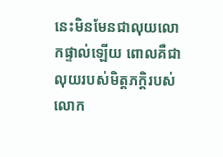នេះមិនមែនជាលុយលោកផ្ទាល់ឡើយ ពោលគឺជាលុយរបស់មិត្តភក្តិរបស់លោក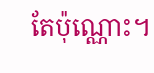តែប៉ុណ្ណោះ។